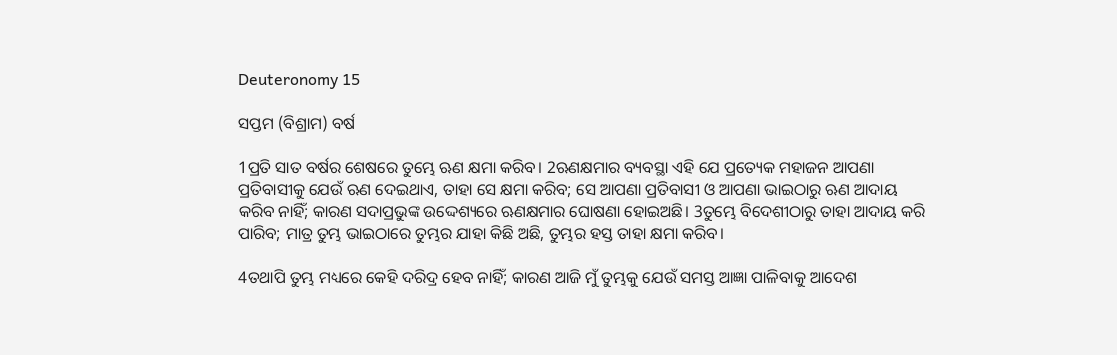Deuteronomy 15

ସପ୍ତମ (ବିଶ୍ରାମ) ବର୍ଷ

1ପ୍ରତି ସାତ ବର୍ଷର ଶେଷରେ ତୁମ୍ଭେ ଋଣ କ୍ଷମା କରିବ। 2ଋଣକ୍ଷମାର ବ୍ୟବସ୍ଥା ଏହି ଯେ ପ୍ରତ୍ୟେକ ମହାଜନ ଆପଣା ପ୍ରତିବାସୀକୁ ଯେଉଁ ଋଣ ଦେଇଥାଏ, ତାହା ସେ କ୍ଷମା କରିବ; ସେ ଆପଣା ପ୍ରତିବାସୀ ଓ ଆପଣା ଭାଇଠାରୁ ଋଣ ଆଦାୟ କରିବ ନାହିଁ; କାରଣ ସଦାପ୍ରଭୁଙ୍କ ଉଦ୍ଦେଶ୍ୟରେ ଋଣକ୍ଷମାର ଘୋଷଣା ହୋଇଅଛି। 3ତୁମ୍ଭେ ବିଦେଶୀଠାରୁ ତାହା ଆଦାୟ କରି ପାରିବ; ମାତ୍ର ତୁମ୍ଭ ଭାଇଠାରେ ତୁମ୍ଭର ଯାହା କିଛି ଅଛି, ତୁମ୍ଭର ହସ୍ତ ତାହା କ୍ଷମା କରିବ।

4ତଥାପି ତୁମ୍ଭ ମଧ୍ୟରେ କେହି ଦରିଦ୍ର ହେବ ନାହିଁ; କାରଣ ଆଜି ମୁଁ ତୁମ୍ଭକୁ ଯେଉଁ ସମସ୍ତ ଆଜ୍ଞା ପାଳିବାକୁ ଆଦେଶ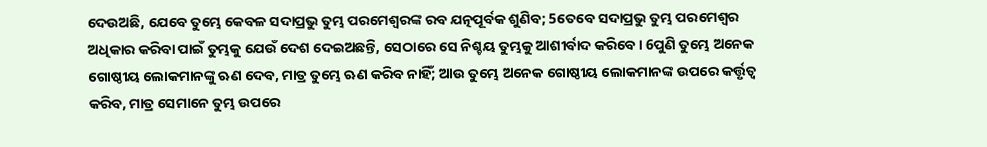ଦେଉଅଛି, ଯେବେ ତୁମ୍ଭେ କେବଳ ସଦାପ୍ରଭୁ ତୁମ୍ଭ ପରମେଶ୍ୱରଙ୍କ ରବ ଯତ୍ନପୂର୍ବକ ଶୁଣିବ; 5ତେବେ ସଦାପ୍ରଭୁ ତୁମ୍ଭ ପରମେଶ୍ୱର ଅଧିକାର କରିବା ପାଇଁ ତୁମ୍ଭକୁ ଯେଉଁ ଦେଶ ଦେଇଅଛନ୍ତି, ସେଠାରେ ସେ ନିଶ୍ଚୟ ତୁମ୍ଭକୁ ଆଶୀର୍ବାଦ କରିବେ। 6ପୁଣି ତୁମ୍ଭେ ଅନେକ ଗୋଷ୍ଠୀୟ ଲୋକମାନଙ୍କୁ ଋଣ ଦେବ, ମାତ୍ର ତୁମ୍ଭେ ଋଣ କରିବ ନାହିଁ; ଆଉ ତୁମ୍ଭେ ଅନେକ ଗୋଷ୍ଠୀୟ ଲୋକମାନଙ୍କ ଉପରେ କର୍ତ୍ତୃତ୍ୱ କରିବ, ମାତ୍ର ସେମାନେ ତୁମ୍ଭ ଉପରେ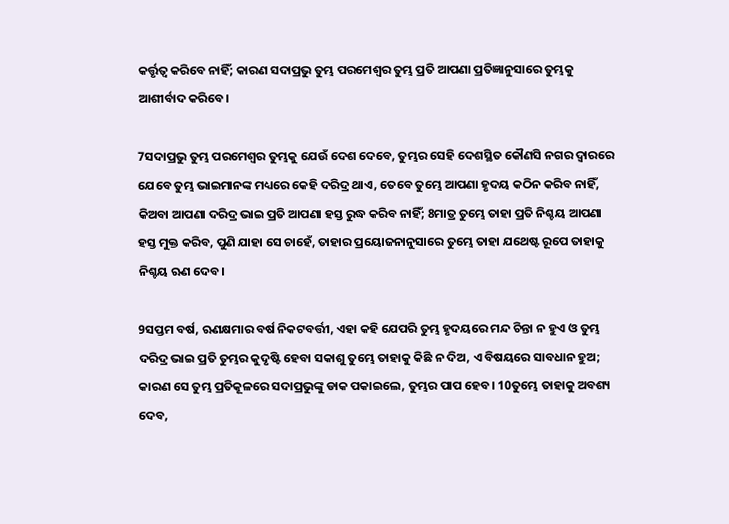କର୍ତ୍ତୃତ୍ୱ କରିବେ ନାହିଁ; କାରଣ ସଦାପ୍ରଭୁ ତୁମ୍ଭ ପରମେଶ୍ୱର ତୁମ୍ଭ ପ୍ରତି ଆପଣା ପ୍ରତିଜ୍ଞାନୁସାରେ ତୁମ୍ଭକୁ ଆଶୀର୍ବାଦ କରିବେ।

7ସଦାପ୍ରଭୁ ତୁମ୍ଭ ପରମେଶ୍ୱର ତୁମ୍ଭକୁ ଯେଉଁ ଦେଶ ଦେବେ, ତୁମ୍ଭର ସେହି ଦେଶସ୍ଥିତ କୌଣସି ନଗର ଦ୍ୱାରରେ ଯେବେ ତୁମ୍ଭ ଭାଇମାନଙ୍କ ମଧ୍ୟରେ କେହି ଦରିଦ୍ର ଥାଏ, ତେବେ ତୁମ୍ଭେ ଆପଣା ହୃଦୟ କଠିନ କରିବ ନାହିଁ, କିଅବା ଆପଣା ଦରିଦ୍ର ଭାଇ ପ୍ରତି ଆପଣା ହସ୍ତ ରୁଦ୍ଧ କରିବ ନାହିଁ; 8ମାତ୍ର ତୁମ୍ଭେ ତାହା ପ୍ରତି ନିଶ୍ଚୟ ଆପଣା ହସ୍ତ ମୁକ୍ତ କରିବ, ପୁଣି ଯାହା ସେ ଚାହେଁ, ତାହାର ପ୍ରୟୋଜନାନୁସାରେ ତୁମ୍ଭେ ତାହା ଯଥେଷ୍ଟ ରୂପେ ତାହାକୁ ନିଶ୍ଚୟ ଋଣ ଦେବ।

9ସପ୍ତମ ବର୍ଷ, ଋଣକ୍ଷମାର ବର୍ଷ ନିକଟବର୍ତ୍ତୀ, ଏହା କହି ଯେପରି ତୁମ୍ଭ ହୃଦୟରେ ମନ୍ଦ ଚିନ୍ତା ନ ହୁଏ ଓ ତୁମ୍ଭ ଦରିଦ୍ର ଭାଇ ପ୍ରତି ତୁମ୍ଭର କୁଦୃଷ୍ଟି ହେବା ସକାଶୁ ତୁମ୍ଭେ ତାହାକୁ କିଛି ନ ଦିଅ, ଏ ବିଷୟରେ ସାବଧାନ ହୁଅ; କାରଣ ସେ ତୁମ୍ଭ ପ୍ରତିକୂଳରେ ସଦାପ୍ରଭୁଙ୍କୁ ଡାକ ପକାଇଲେ, ତୁମ୍ଭର ପାପ ହେବ। 10ତୁମ୍ଭେ ତାହାକୁ ଅବଶ୍ୟ ଦେବ,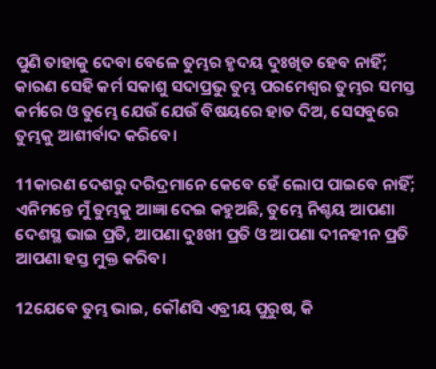ପୁଣି ତାହାକୁ ଦେବା ବେଳେ ତୁମ୍ଭର ହୃଦୟ ଦୁଃଖିତ ହେବ ନାହିଁ; କାରଣ ସେହି କର୍ମ ସକାଶୁ ସଦାପ୍ରଭୁ ତୁମ୍ଭ ପରମେଶ୍ୱର ତୁମ୍ଭର ସମସ୍ତ କର୍ମରେ ଓ ତୁମ୍ଭେ ଯେଉଁ ଯେଉଁ ବିଷୟରେ ହାତ ଦିଅ, ସେସବୁରେ ତୁମ୍ଭକୁ ଆଶୀର୍ବାଦ କରିବେ।

11କାରଣ ଦେଶରୁ ଦରିଦ୍ରମାନେ କେବେ ହେଁ ଲୋପ ପାଇବେ ନାହିଁ; ଏନିମନ୍ତେ ମୁଁ ତୁମ୍ଭକୁ ଆଜ୍ଞା ଦେଇ କହୁଅଛି, ତୁମ୍ଭେ ନିଶ୍ଚୟ ଆପଣା ଦେଶସ୍ଥ ଭାଇ ପ୍ରତି, ଆପଣା ଦୁଃଖୀ ପ୍ରତି ଓ ଆପଣା ଦୀନହୀନ ପ୍ରତି ଆପଣା ହସ୍ତ ମୁକ୍ତ କରିବ।

12ଯେବେ ତୁମ୍ଭ ଭାଇ, କୌଣସି ଏବ୍ରୀୟ ପୁରୁଷ, କି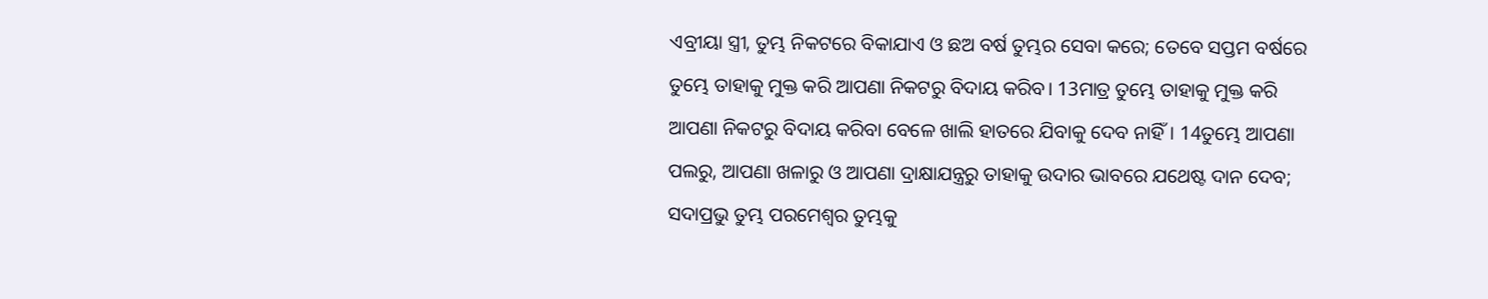ଏବ୍ରୀୟା ସ୍ତ୍ରୀ, ତୁମ୍ଭ ନିକଟରେ ବିକାଯାଏ ଓ ଛଅ ବର୍ଷ ତୁମ୍ଭର ସେବା କରେ; ତେବେ ସପ୍ତମ ବର୍ଷରେ ତୁମ୍ଭେ ତାହାକୁ ମୁକ୍ତ କରି ଆପଣା ନିକଟରୁ ବିଦାୟ କରିବ। 13ମାତ୍ର ତୁମ୍ଭେ ତାହାକୁ ମୁକ୍ତ କରି ଆପଣା ନିକଟରୁ ବିଦାୟ କରିବା ବେଳେ ଖାଲି ହାତରେ ଯିବାକୁ ଦେବ ନାହିଁ। 14ତୁମ୍ଭେ ଆପଣା ପଲରୁ, ଆପଣା ଖଳାରୁ ଓ ଆପଣା ଦ୍ରାକ୍ଷାଯନ୍ତ୍ରରୁ ତାହାକୁ ଉଦାର ଭାବରେ ଯଥେଷ୍ଟ ଦାନ ଦେବ; ସଦାପ୍ରଭୁ ତୁମ୍ଭ ପରମେଶ୍ୱର ତୁମ୍ଭକୁ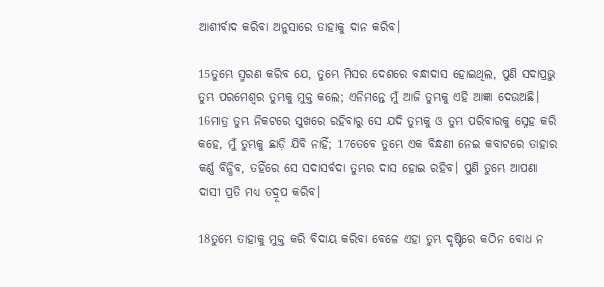ଆଶୀର୍ବାଦ କରିବା ଅନୁସାରେ ତାହାକୁ ଦାନ କରିବ।

15ତୁମ୍ଭେ ସ୍ମରଣ କରିବ ଯେ, ତୁମ୍ଭେ ମିସର ଦେଶରେ ବନ୍ଧାଦାସ ହୋଇଥିଲ, ପୁଣି ସଦାପ୍ରଭୁ ତୁମ୍ଭ ପରମେଶ୍ୱର ତୁମ୍ଭକୁ ମୁକ୍ତ କଲେ; ଏନିମନ୍ତେ ମୁଁ ଆଜି ତୁମ୍ଭକୁ ଏହି ଆଜ୍ଞା ଦେଉଅଛି। 16ମାତ୍ର ତୁମ୍ଭ ନିକଟରେ ସୁଖରେ ରହିବାରୁ ସେ ଯଦି ତୁମ୍ଭକୁ ଓ ତୁମ୍ଭ ପରିବାରକୁ ସ୍ନେହ କରି କହେ, ମୁଁ ତୁମ୍ଭକୁ ଛାଡ଼ି ଯିବି ନାହିଁ; 17ତେବେ ତୁମ୍ଭେ ଏକ ବିନ୍ଧଣୀ ନେଇ କବାଟରେ ତାହାର କର୍ଣ୍ଣ ବିନ୍ଧିବ, ତହିଁରେ ସେ ସଦାସର୍ବଦା ତୁମ୍ଭର ଦାସ ହୋଇ ରହିବ। ପୁଣି ତୁମ୍ଭେ ଆପଣା ଦାସୀ ପ୍ରତି ମଧ୍ୟ ତଦ୍ରୂପ କରିବ।

18ତୁମ୍ଭେ ତାହାକୁ ମୁକ୍ତ କରି ବିଦାୟ କରିବା ବେଳେ ଏହା ତୁମ୍ଭ ଦୃଷ୍ଟିରେ କଠିନ ବୋଧ ନ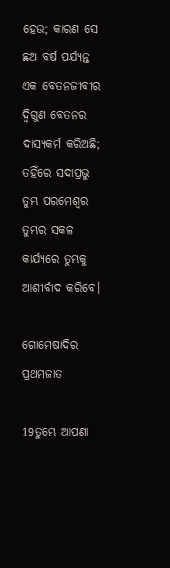ହେଉ; କାରଣ ସେ ଛଅ ବର୍ଷ ପର୍ଯ୍ୟନ୍ତ ଏକ ବେତନଜୀବୀର ଦ୍ୱିଗୁଣ ବେତନର ଦାସ୍ୟକର୍ମ କରିଅଛି; ତହିଁରେ ସଦାପ୍ରଭୁ ତୁମ୍ଭ ପରମେଶ୍ୱର ତୁମ୍ଭର ସକଳ କାର୍ଯ୍ୟରେ ତୁମ୍ଭକୁ ଆଶୀର୍ବାଦ କରିବେ।

ଗୋମେଷାଦିର ପ୍ରଥମଜାତ

19ତୁମ୍ଭେ ଆପଣା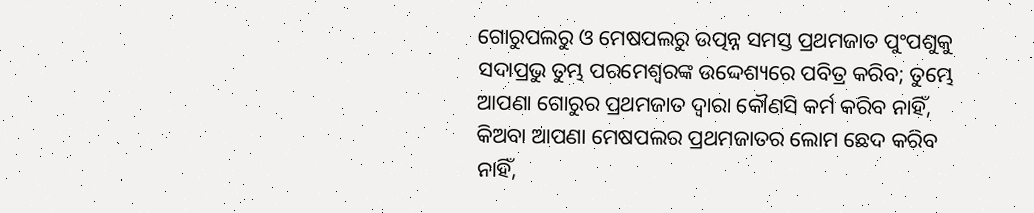ଗୋରୁପଲରୁ ଓ ମେଷପଲରୁ ଉତ୍ପନ୍ନ ସମସ୍ତ ପ୍ରଥମଜାତ ପୁଂପଶୁକୁ ସଦାପ୍ରଭୁ ତୁମ୍ଭ ପରମେଶ୍ୱରଙ୍କ ଉଦ୍ଦେଶ୍ୟରେ ପବିତ୍ର କରିବ; ତୁମ୍ଭେ ଆପଣା ଗୋରୁର ପ୍ରଥମଜାତ ଦ୍ୱାରା କୌଣସି କର୍ମ କରିବ ନାହିଁ, କିଅବା ଆପଣା ମେଷପଲର ପ୍ରଥମଜାତର ଲୋମ ଛେଦ କରିବ ନାହିଁ,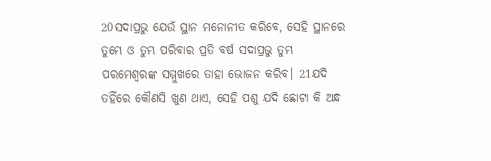20ସଦାପ୍ରଭୁ ଯେଉଁ ସ୍ଥାନ ମନୋନୀତ କରିବେ, ସେହି ସ୍ଥାନରେ ତୁମ୍ଭେ ଓ ତୁମ୍ଭ ପରିବାର ପ୍ରତି ବର୍ଷ ସଦାପ୍ରଭୁ ତୁମ୍ଭ ପରମେଶ୍ୱରଙ୍କ ସମ୍ମୁଖରେ ତାହା ଭୋଜନ କରିବ। 21ଯଦି ତହିଁରେ କୌଣସି ଖୁଣ ଥାଏ, ସେହି ପଶୁ ଯଦି ଛୋଟା କି ଅନ୍ଧ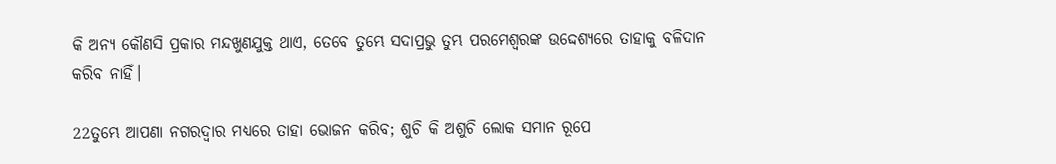କି ଅନ୍ୟ କୌଣସି ପ୍ରକାର ମନ୍ଦଖୁଣଯୁକ୍ତ ଥାଏ, ତେବେ ତୁମ୍ଭେ ସଦାପ୍ରଭୁ ତୁମ୍ଭ ପରମେଶ୍ୱରଙ୍କ ଉଦ୍ଦେଶ୍ୟରେ ତାହାକୁ ବଳିଦାନ କରିବ ନାହିଁ।

22ତୁମ୍ଭେ ଆପଣା ନଗରଦ୍ୱାର ମଧ୍ୟରେ ତାହା ଭୋଜନ କରିବ; ଶୁଚି କି ଅଶୁଚି ଲୋକ ସମାନ ରୂପେ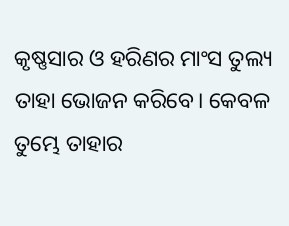କୃଷ୍ଣସାର ଓ ହରିଣର ମାଂସ ତୁଲ୍ୟ ତାହା ଭୋଜନ କରିବେ। କେବଳ ତୁମ୍ଭେ ତାହାର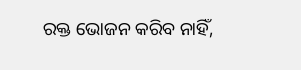ରକ୍ତ ଭୋଜନ କରିବ ନାହିଁ,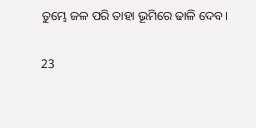ତୁମ୍ଭେ ଜଳ ପରି ତାହା ଭୂମିରେ ଢାଳି ଦେବ।

23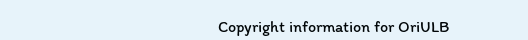Copyright information for OriULB